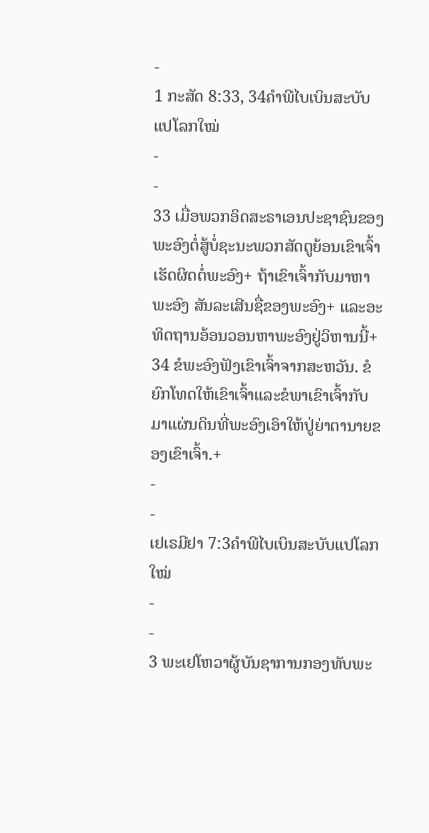-
1 ກະສັດ 8:33, 34ຄຳພີໄບເບິນສະບັບແປໂລກໃໝ່
-
-
33 ເມື່ອພວກອິດສະຣາເອນປະຊາຊົນຂອງພະອົງຕໍ່ສູ້ບໍ່ຊະນະພວກສັດຕູຍ້ອນເຂົາເຈົ້າເຮັດຜິດຕໍ່ພະອົງ+ ຖ້າເຂົາເຈົ້າກັບມາຫາພະອົງ ສັນລະເສີນຊື່ຂອງພະອົງ+ ແລະອະທິດຖານອ້ອນວອນຫາພະອົງຢູ່ວິຫານນີ້+ 34 ຂໍພະອົງຟັງເຂົາເຈົ້າຈາກສະຫວັນ. ຂໍຍົກໂທດໃຫ້ເຂົາເຈົ້າແລະຂໍພາເຂົາເຈົ້າກັບມາແຜ່ນດິນທີ່ພະອົງເອົາໃຫ້ປູ່ຍ່າຕານາຍຂອງເຂົາເຈົ້າ.+
-
-
ເຢເຣມີຢາ 7:3ຄຳພີໄບເບິນສະບັບແປໂລກໃໝ່
-
-
3 ພະເຢໂຫວາຜູ້ບັນຊາການກອງທັບພະ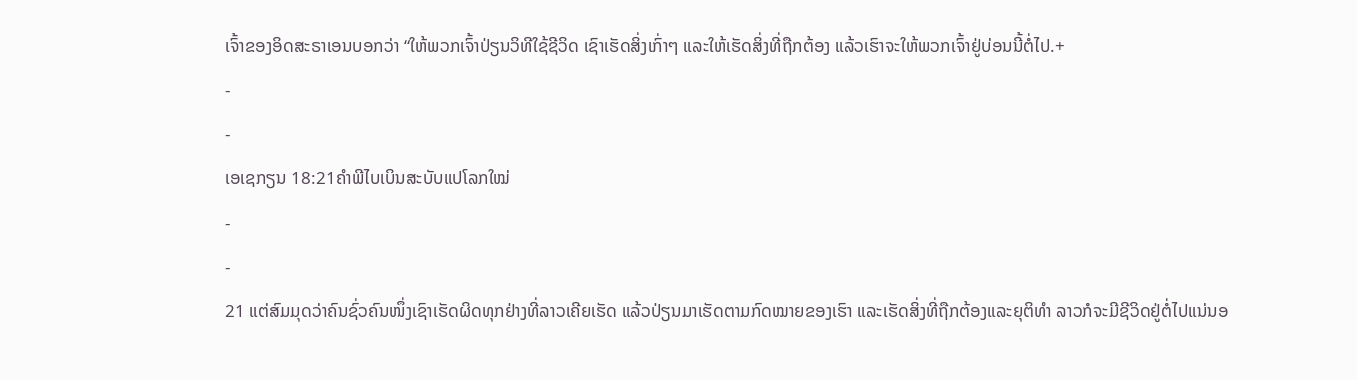ເຈົ້າຂອງອິດສະຣາເອນບອກວ່າ “ໃຫ້ພວກເຈົ້າປ່ຽນວິທີໃຊ້ຊີວິດ ເຊົາເຮັດສິ່ງເກົ່າໆ ແລະໃຫ້ເຮັດສິ່ງທີ່ຖືກຕ້ອງ ແລ້ວເຮົາຈະໃຫ້ພວກເຈົ້າຢູ່ບ່ອນນີ້ຕໍ່ໄປ.+
-
-
ເອເຊກຽນ 18:21ຄຳພີໄບເບິນສະບັບແປໂລກໃໝ່
-
-
21 ແຕ່ສົມມຸດວ່າຄົນຊົ່ວຄົນໜຶ່ງເຊົາເຮັດຜິດທຸກຢ່າງທີ່ລາວເຄີຍເຮັດ ແລ້ວປ່ຽນມາເຮັດຕາມກົດໝາຍຂອງເຮົາ ແລະເຮັດສິ່ງທີ່ຖືກຕ້ອງແລະຍຸຕິທຳ ລາວກໍຈະມີຊີວິດຢູ່ຕໍ່ໄປແນ່ນອ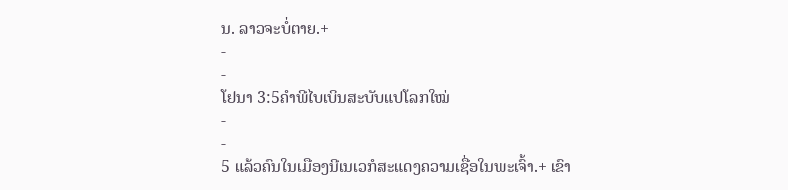ນ. ລາວຈະບໍ່ຕາຍ.+
-
-
ໂຢນາ 3:5ຄຳພີໄບເບິນສະບັບແປໂລກໃໝ່
-
-
5 ແລ້ວຄົນໃນເມືອງນີເນເວກໍສະແດງຄວາມເຊື່ອໃນພະເຈົ້າ.+ ເຂົາ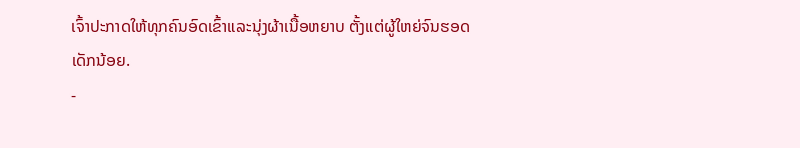ເຈົ້າປະກາດໃຫ້ທຸກຄົນອົດເຂົ້າແລະນຸ່ງຜ້າເນື້ອຫຍາບ ຕັ້ງແຕ່ຜູ້ໃຫຍ່ຈົນຮອດເດັກນ້ອຍ.
-